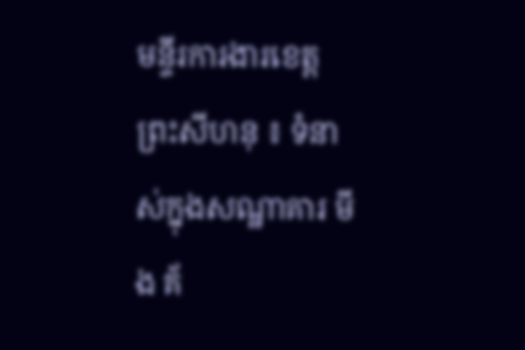មន្ទីរការងារខេត្តព្រះសីហនុ ៖ ទំនាស់ក្នុងសណ្ឋាគារ មីង គ័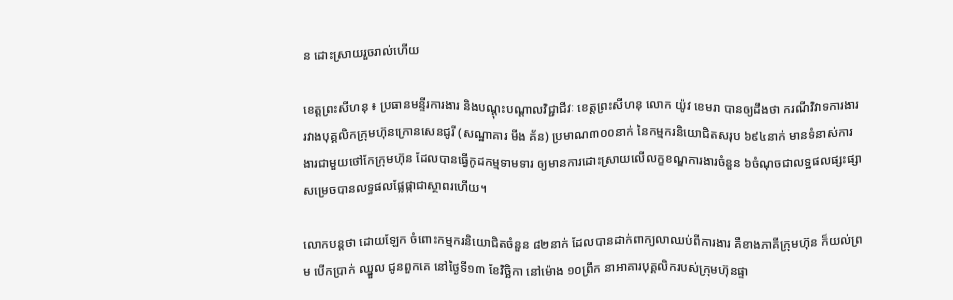ន ដោះស្រាយរួចរាល់ហើយ

ខេត្តព្រះសីហនុ ៖ ប្រធានមន្ទីរការងារ និងបណ្តុះបណ្តាលវិជ្ជាជីវៈ ខេត្តព្រះសីហនុ លោក យ៉ូវ ខេមរា បានឲ្យដឹងថា ករណីវិវាទការងារ រវាងបុគ្គលិកក្រុមហ៊ុនក្រោនសេនជូរី (សណ្ឋាគារ មីង គ័ន) ប្រមាណ៣០០នាក់ នៃកម្មករនិយោជិតសរុប ៦៩៤នាក់ មានទំនាស់ការងារជាមួយថៅកែក្រុមហ៊ុន ដែលបានធ្វើកូដកម្មទាមទារ ឲ្យមានការដោះស្រាយលើលក្ខខណ្ឌការងារចំនួន ៦ចំណុចជាលទ្ឋផលផ្សះផ្សាសម្រេចបានលទ្ធផលផ្លែផ្កាជាស្ថាពរហើយ។

លោកបន្តថា ដោយឡែក ចំពោះកម្មករនិយោជិតចំនួន ៨២នាក់ ដែលបានដាក់ពាក្យលាឈប់ពីការងារ គឺខាងភាគីក្រុមហ៊ុន ក៏យល់ព្រម បើកប្រាក់ ឈ្នួល ជូនពួកគេ នៅថ្ងៃទី១៣ ខែវិច្ឆិកា នៅម៉ោង ១០ព្រឹក នាអាគារបុគ្គលិករបស់ក្រុមហ៊ុនផ្ទា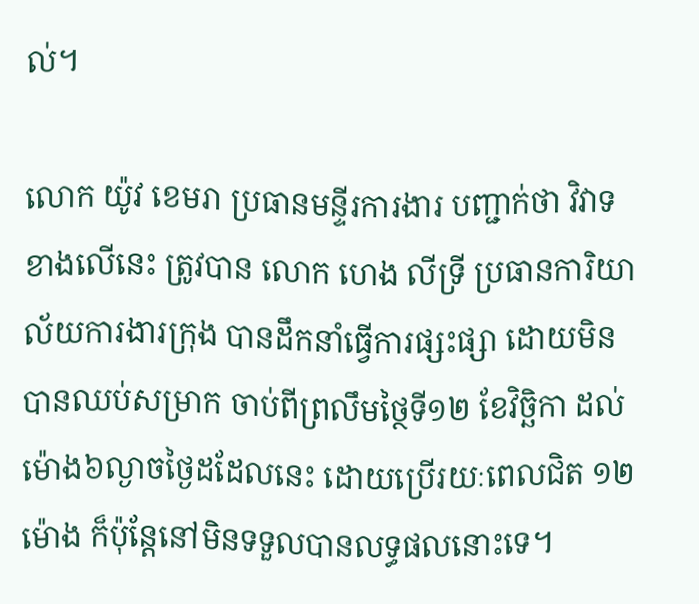ល់។

លោក យ៉ូវ ខេមរា ប្រធានមន្ទីរការងារ បញ្ជាក់ថា វិវាទខាងលើនេះ ត្រូវបាន លោក ហេង លីទ្រី ប្រធានការិយាល័យការងារក្រុង បានដឹកនាំធ្វើការផ្សះផ្សា ដោយមិនបានឈប់សម្រាក ចាប់ពីព្រលឹមថ្ថៃទី១២ ខែវិច្ឆិកា ដល់ម៉ោង៦ល្ងាចថ្ងៃដដែលនេះ ដោយប្រេីរយៈពេលជិត ១២ ម៉ោង ក៏ប៉ុន្តែនៅមិនទទួលបានលទ្ធផលនោះទេ។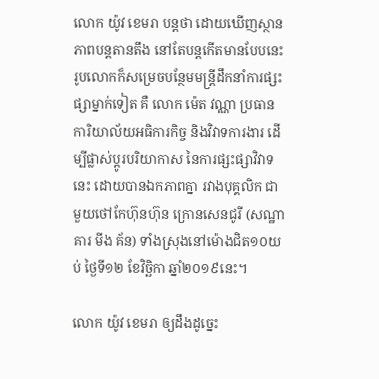លោក យ៉ូវ ខេមរា បន្តថា ដោយឃេីញស្ថានភាពបន្តតានតឹង នៅតែបន្តកើតមានបែបនេះ រូបលោកក៏សម្រេចបន្ថែមមន្ត្រីដឹកនាំការផ្សះផ្សាម្នាក់ទៀត គឺ លោក ម៉េត វណ្ណា ប្រធានការិយាល័យអធិការកិច្ច និងវិវាទការងារ ដេីម្បីផ្លាស់ប្តូរបរិយាកាស នៃការផ្សះផ្សាវិវាទនេះ ដោយបានឯកភាពគ្នា រវាងបុគ្គលិក ជាមួយថៅកែហ៊ុនហ៊ុន ក្រោនសេនជូរី (សណ្ឋាគារ មីង គ័ន) ទាំងស្រុងនៅម៉ោងជិត១០យប់ ថ្ងៃទី១២ ខែវិច្ឆិកា ឆ្នាំ២០១៩នេះ។

លោក យ៉ូវ ខេមរា ឲ្យដឹងដូច្នេះ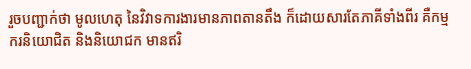រួចបញ្ជាក់ថា មូលហេតុ នៃវិវាទការងារមានភាពតានតឹង ក៏ដោយសារតែភាគីទាំងពីរ គឺកម្មករនិយោជិត និងនិយោជក មានឥរិ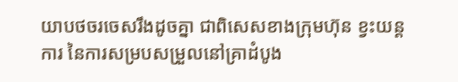យាបថចរចេសរឹងដូចគ្នា ជាពិសេសខាងក្រុមហ៊ុន ខ្វះយន្តការ នៃការសម្របសម្រួលនៅគ្រាដំបូង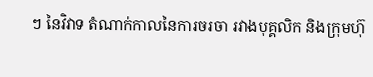ៗ នៃវិវាទ តំណាក់កាលនៃការចរចា រវាងបុគ្គលិក និងក្រុមហ៊ុ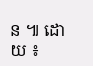ន ៕ ដោយ ៖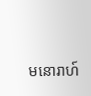មនោរាហ៍